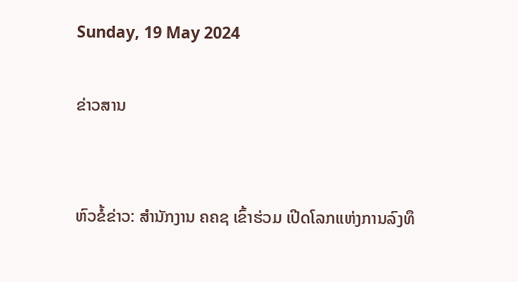Sunday, 19 May 2024

ຂ່າວສານ


ຫົວຂໍ້ຂ່າວ: ສຳນັກງານ ຄຄຊ ເຂົ້າຮ່ວມ ເປີດໂລກແຫ່ງການລົງທຶ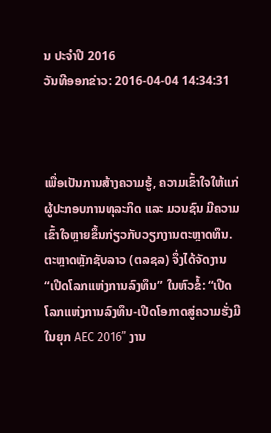ນ ປະຈຳປີ 2016
ວັນທີອອກຂ່າວ: 2016-04-04 14:34:31



ເພື່ອເປັນການສ້າງຄວາມຮູ້, ຄວາມເຂົ້າໃຈໃຫ້ແກ່ຜູ້ປະກອບການທຸລະກິດ ແລະ ມວນຊົນ ມີຄວາມເຂົ້າໃຈຫຼາຍຂຶ້ນກ່ຽວກັບວຽກງານຕະຫຼາດທຶນ. ຕະຫຼາດຫຼັກຊັບລາວ (ຕລຊລ) ຈຶ່ງໄດ້ຈັດງານ “ເປີດໂລກແຫ່ງການລົງທຶນ” ໃນຫົວຂໍ້: “ເປີດໂລກແຫ່ງການລົງທຶນ-ເປີດໂອກາດສູ່ຄວາມຮັ່ງມີໃນຍຸກ AEC 2016” ງານ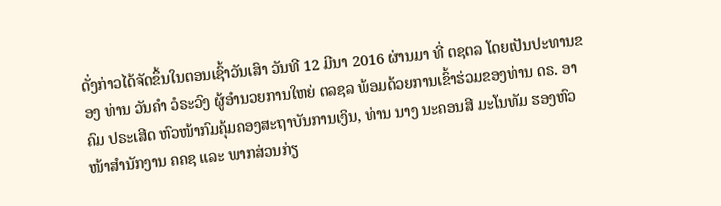ດັ່ງກ່າວໄດ້ຈັດຂຶ້ນໃນຕອນເຊົ້າວັນເສົາ ວັນທີ 12 ມີນາ 2016 ຜ່ານມາ ທີ່ ຕຊຕລ ໂດຍເປັນປະທານຂອງ ທ່ານ ວັນຄຳ ວໍຣະວົງ ຜູ້ອຳນວຍການໃຫຍ່ ຕລຊລ ພ້ອມດ້ວຍການເຂົ້າຮ່ວມຂອງທ່ານ ດຣ. ອາຄົມ ປຣະເສີດ ຫົວໜ້າກົມຄຸ້ມຄອງສະຖາບັນການເງິນ, ທ່ານ ນາງ ນະຄອນສີ ມະໂນທັມ ຮອງຫົວໜ້າສຳນັກງານ ຄຄຊ ແລະ ພາກສ່ວນກ່ຽ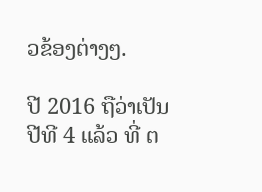ວຂ້ອງຕ່າງໆ.

ປີ 2016 ຖືວ່າເປັນປີທີ 4 ແລ້ວ ທີ່ ຕ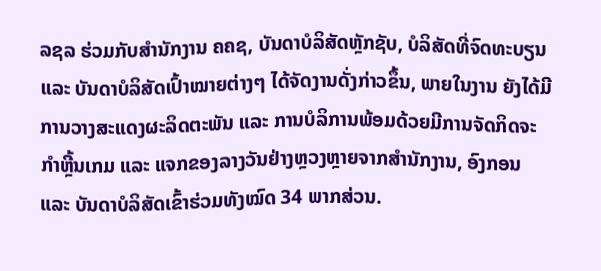ລຊລ ຮ່ວມກັບສຳນັກງານ ຄຄຊ, ບັນດາບໍລິສັດຫຼັກຊັບ, ບໍລິສັດທີ່ຈົດທະບຽນ ແລະ ບັນດາບໍລິສັດເປົ້າໝາຍຕ່າງໆ ໄດ້ຈັດງານດັ່ງກ່າວຂຶ້ນ, ພາຍໃນງານ ຍັງໄດ້ມີການວາງສະແດງຜະລິດຕະພັນ ແລະ ການບໍລິການພ້ອມດ້ວຍມີການຈັດກິດຈະກຳຫຼີ້ນເກມ ແລະ ແຈກຂອງລາງວັນຢ່າງຫຼວງຫຼາຍຈາກສຳນັກງານ, ອົງກອນ ແລະ ບັນດາບໍລິສັດເຂົ້າຮ່ວມທັງໝົດ 34 ພາກສ່ວນ.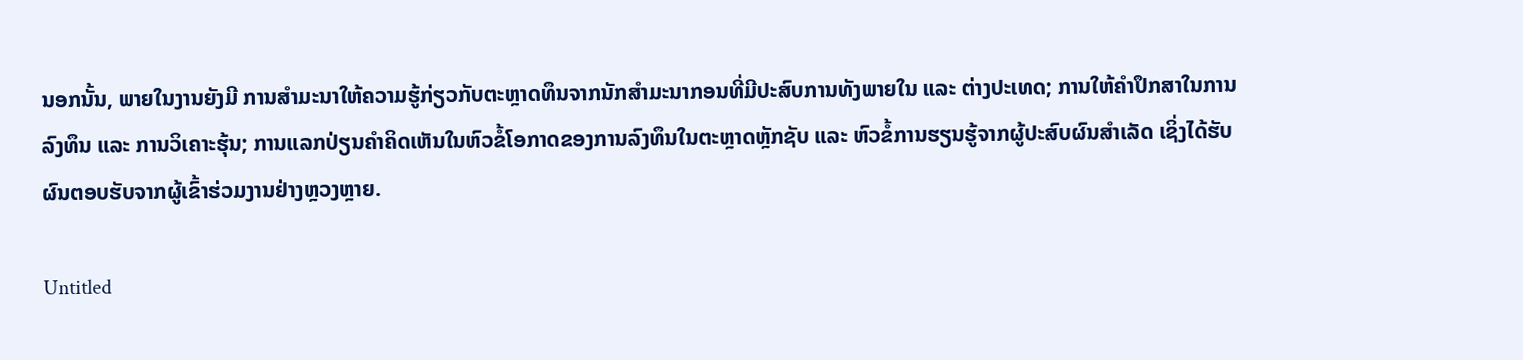ນອກນັ້ນ, ພາຍໃນງານຍັງມີ ການສຳມະນາໃຫ້ຄວາມຮູ້ກ່ຽວກັບຕະຫຼາດທຶນຈາກນັກສຳມະນາກອນທີ່ມີປະສົບການທັງພາຍໃນ ແລະ ຕ່າງປະເທດ; ການໃຫ້ຄຳປຶກສາໃນການລົງທຶນ ແລະ ການວິເຄາະຮຸ້ນ; ການແລກປ່ຽນຄຳຄິດເຫັນໃນຫົວຂໍ້ໂອກາດຂອງການລົງທຶນໃນຕະຫຼາດຫຼັກຊັບ ແລະ ຫົວຂໍ້ການຮຽນຮູ້ຈາກຜູ້ປະສົບຜົນສຳເລັດ ເຊິ່ງໄດ້ຮັບຜົນຕອບຮັບຈາກຜູ້ເຂົ້າຮ່ວມງານຢ່າງຫຼວງຫຼາຍ.

Untitled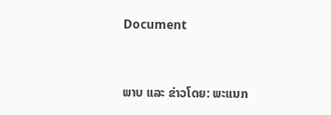Document


ພາບ ແລະ ຂ່າວໂດຍ: ພະແນກ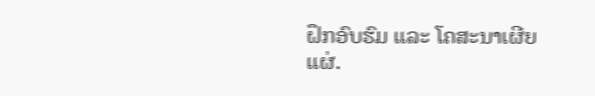ຝຶກອົບຮົມ ແລະ ໂຄສະນາເຜີຍແຜ່.